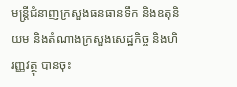មន្ត្រីជំនាញក្រសួងធនធានទឹក និងឧតុនិយម និងតំណាងក្រសួងសេដ្ឋកិច្ច និងហិរញ្ញវត្ថុ បានចុះ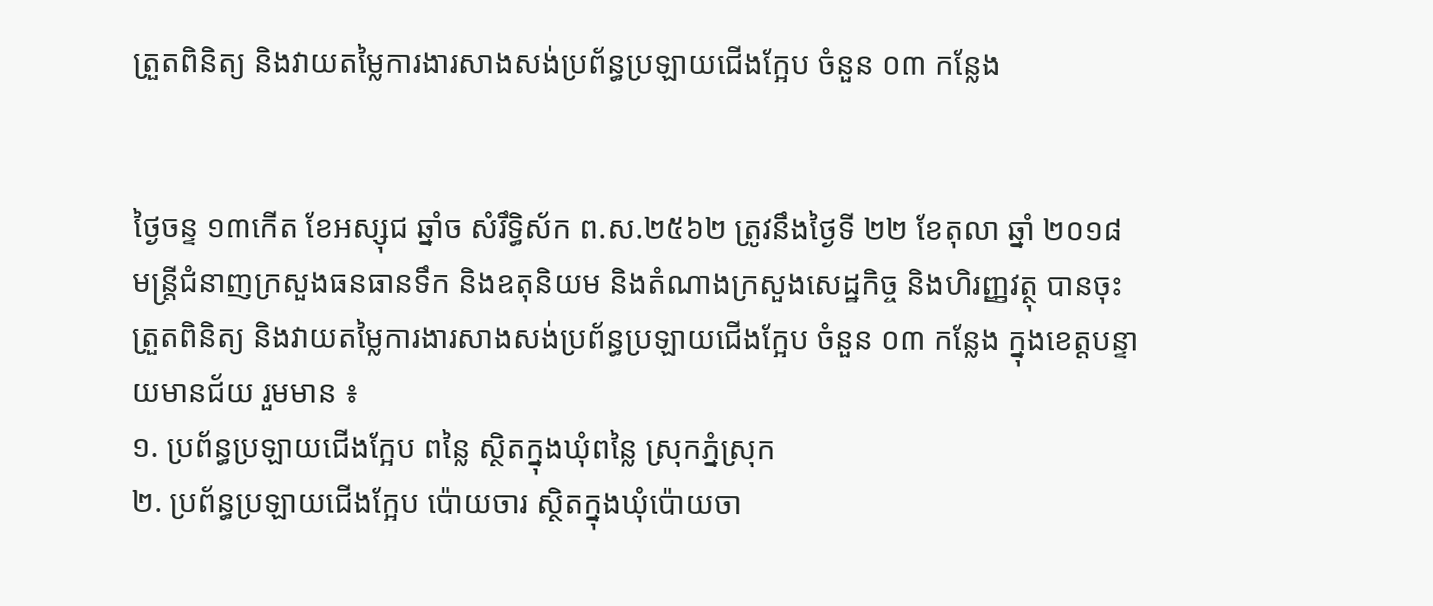ត្រួតពិនិត្យ និងវាយតម្លៃការងារសាងសង់ប្រព័ន្ធប្រឡាយជើងក្អែប ចំនួន ០៣ កន្លែង


ថ្ងៃចន្ទ ១៣កើត ខែអស្សុជ ឆ្នាំច សំរឹទ្ធិស័ក ព.ស.២៥៦២ ត្រូវនឹងថ្ងៃទី ២២ ខែតុលា ឆ្នាំ ២០១៨ មន្ត្រីជំនាញក្រសួងធនធានទឹក និងឧតុនិយម និងតំណាងក្រសួងសេដ្ឋកិច្ច និងហិរញ្ញវត្ថុ បានចុះត្រួតពិនិត្យ និងវាយតម្លៃការងារសាងសង់ប្រព័ន្ធប្រឡាយជើងក្អែប ចំនួន ០៣ កន្លែង ក្នុងខេត្តបន្ទាយមានជ័យ រួមមាន ៖
១. ប្រព័ន្ធប្រឡាយជើងក្អែប ពន្លៃ ស្ថិតក្នុងឃុំពន្លៃ ស្រុកភ្នំស្រុក
២. ប្រព័ន្ធប្រឡាយជើងក្អែប ប៉ោយចារ ស្ថិតក្នុងឃុំប៉ោយចា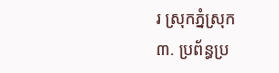រ ស្រុកភ្នំស្រុក
៣. ប្រព័ន្ធប្រ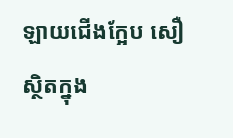ឡាយជើងក្អែប សឿ ស្ថិតក្នុង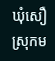ឃុំសឿ ស្រុកម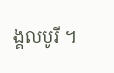ង្គលបូរី ។